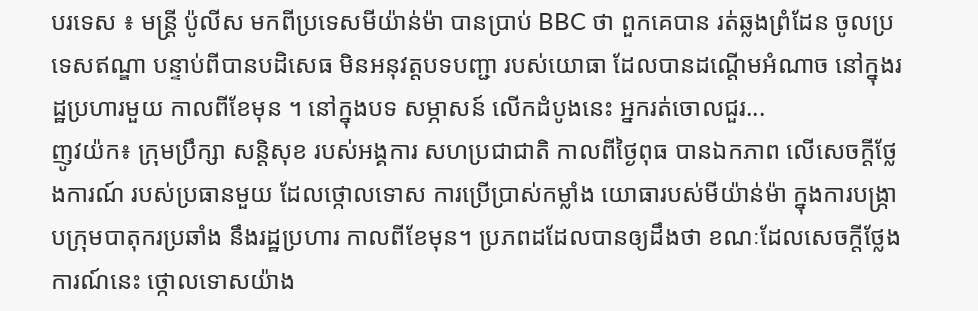បរទេស ៖ មន្រ្តី ប៉ូលីស មកពីប្រទេសមីយ៉ាន់ម៉ា បានប្រាប់ BBC ថា ពួកគេបាន រត់ឆ្លងព្រំដែន ចូលប្រទេសឥណ្ឌា បន្ទាប់ពីបានបដិសេធ មិនអនុវត្តបទបញ្ជា របស់យោធា ដែលបានដណ្តើមអំណាច នៅក្នុងរដ្ឋប្រហារមួយ កាលពីខែមុន ។ នៅក្នុងបទ សម្ភាសន៍ លើកដំបូងនេះ អ្នករត់ចោលជួរ...
ញូវយ៉ក៖ ក្រុមប្រឹក្សា សន្តិសុខ របស់អង្គការ សហប្រជាជាតិ កាលពីថ្ងៃពុធ បានឯកភាព លើសេចក្តីថ្លែងការណ៍ របស់ប្រធានមួយ ដែលថ្កោលទោស ការប្រើប្រាស់កម្លាំង យោធារបស់មីយ៉ាន់ម៉ា ក្នុងការបង្ក្រាបក្រុមបាតុករប្រឆាំង នឹងរដ្ឋប្រហារ កាលពីខែមុន។ ប្រភពដដែលបានឲ្យដឹងថា ខណៈដែលសេចក្តីថ្លែង ការណ៍នេះ ថ្កោលទោសយ៉ាង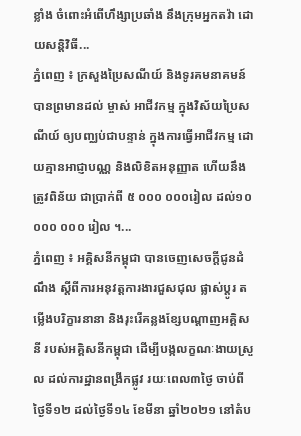ខ្លាំង ចំពោះអំពើហឹង្សាប្រឆាំង នឹងក្រុមអ្នកតវ៉ា ដោយសន្តិវិធី...
ភ្នំពេញ ៖ ក្រសួងប្រៃសណីយ៍ និងទូរគមនាគមន៍ បានព្រមានដល់ ម្ចាស់ អាជីវកម្ម ក្នុងវិស័យប្រៃសណីយ៍ ឲ្យបញ្ឈប់ជាបន្ទាន់ ក្នុងការធ្វើអាជីវកម្ម ដោយគ្មានអាជ្ញាបណ្ណ និងលិខិតអនុញ្ញាត ហើយនឹងត្រូវពិន័យ ជាប្រាក់ពី ៥ ០០០ ០០០រៀល ដល់១០ ០០០ ០០០ រៀល ។...
ភ្នំពេញ ៖ អគ្គិសនីកម្ពុជា បានចេញសេចក្តីជូនដំណឹង ស្តីពីការអនុវត្តការងារជួសជុល ផ្លាស់ប្តូរ តម្លើងបរិក្ខារនានា និងរុះរើគន្លងខ្សែបណ្តាញអគ្គិសនី របស់អគ្គិសនីកម្ពុជា ដើម្បីបង្កលក្ខណៈងាយស្រួល ដល់ការដ្ឋានពង្រីកផ្លូវ រយៈពេល៣ថ្ងៃ ចាប់ពីថ្ងៃទី១២ ដល់ថ្ងៃទី១៤ ខែមីនា ឆ្នាំ២០២១ នៅតំប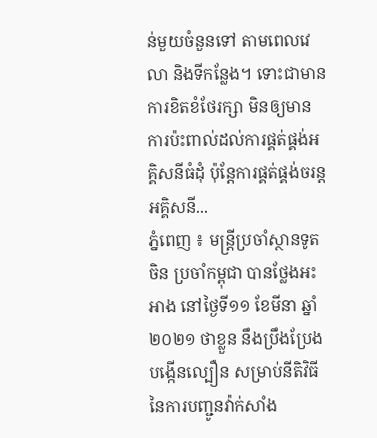ន់មួយចំនួនទៅ តាមពេលវេលា និងទីកន្លែង។ ទោះជាមានការខិតខំថែរក្សា មិនឲ្យមានការប៉ះពាល់ដល់ការផ្គត់ផ្គង់អគ្គិសនីធំដុំ ប៉ុន្តែការផ្គត់ផ្គង់ចរន្តអគ្គិសនី...
ភ្នំពេញ ៖ មន្រ្តីប្រចាំស្ថានទូតចិន ប្រចាំកម្ពុជា បានថ្លែងអះអាង នៅថ្ងៃទី១១ ខែមីនា ឆ្នាំ២០២១ ថាខ្លួន នឹងប្រឹងប្រែង បង្កើនល្បឿន សម្រាប់នីតិវិធី នៃការបញ្ជូនវ៉ាក់សាំង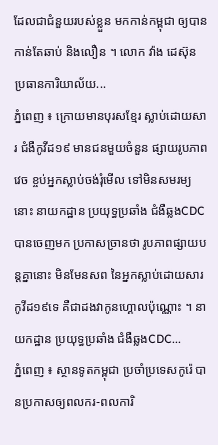ដែលជាជំនួយរបស់ខ្លួន មកកាន់កម្ពុជា ឲ្យបានកាន់តែឆាប់ និងលឿន ។ លោក វ៉ាង ដេស៊ុន ប្រធានការិយាល័យ...
ភ្នំពេញ ៖ ក្រោយមានបុរសខ្មែរ ស្លាប់ដោយសារ ជំងឺកូវីដ១៩ មានជនមួយចំនួន ផ្សាយរូបភាពវេច ខ្ចប់អ្នកស្លាប់ចង់រុំមើល ទៅមិនសមរម្យនោះ នាយកដ្ឋាន ប្រយុទ្ធប្រឆាំង ជំងឺឆ្លងCDC បានចេញមក ប្រកាសច្រានថា រូបភាពផ្សាយបន្តគ្នានោះ មិនមែនសព នៃអ្នកស្លាប់ដោយសារកូវីដ១៩ទេ គឺជាដងវាកូនហ្គោលប៉ុណ្ណោះ ។ នាយកដ្ឋាន ប្រយុទ្ធប្រឆាំង ជំងឺឆ្លងCDC...
ភ្នំពេញ ៖ ស្ថានទូតកម្ពុជា ប្រចាំប្រទេសកូរ៉េ បានប្រកាសឲ្យពលករ-ពលការិ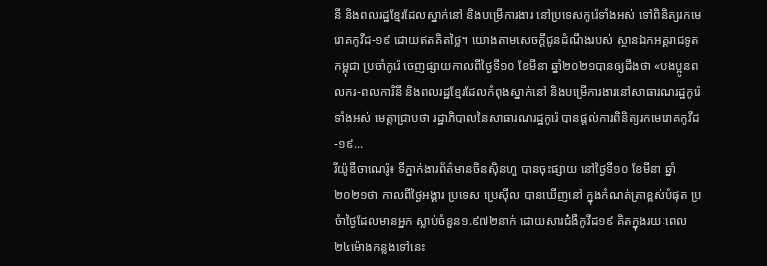នី និងពលរដ្ឋខ្មែរដែលស្នាក់នៅ និងបម្រើការងារ នៅប្រទេសកូរ៉េទាំងអស់ ទៅពិនិត្យរកមេរោគកូវីដ-១៩ ដោយឥតគិតថ្លៃ។ យោងតាមសេចក្ដីជូនដំណឹងរបស់ ស្ថានឯកអគ្គរាជទូតកម្ពុជា ប្រចាំកូរ៉េ ចេញផ្សាយកាលពីថ្ងៃទី១០ ខែមីនា ឆ្នាំ២០២១បានឲ្យដឹងថា «បងប្អូនពលករ-ពលការិនី និងពលរដ្ឋខ្មែរដែលកំពុងស្នាក់នៅ និងបម្រើការងារនៅសាធារណរដ្ឋកូរ៉េទាំងអស់ មេត្តាជ្រាបថា រដ្ឋាភិបាលនៃសាធារណរដ្ឋកូរ៉េ បានផ្ដល់ការពិនិត្យរកមេរោគកូវីដ-១៩...
រីយ៉ូឌឺចាណេរ៉ូ៖ ទីភ្នាក់ងារព័ត៌មានចិនស៊ិនហួ បានចុះផ្សាយ នៅថ្ងៃទី១០ ខែមីនា ឆ្នាំ២០២១ថា កាលពីថ្ងៃអង្គារ ប្រទេស ប្រេស៊ីល បានឃើញនៅ ក្នុងកំណត់ត្រាខ្ពស់បំផុត ប្រចំាថ្ងៃដែលមានអ្នក ស្លាប់ចំនួន១.៩៧២នាក់ ដោយសារជ់ំងឺកូវីដ១៩ គិតក្នុងរយៈពេល ២៤ម៉ោងកន្លងទៅនេះ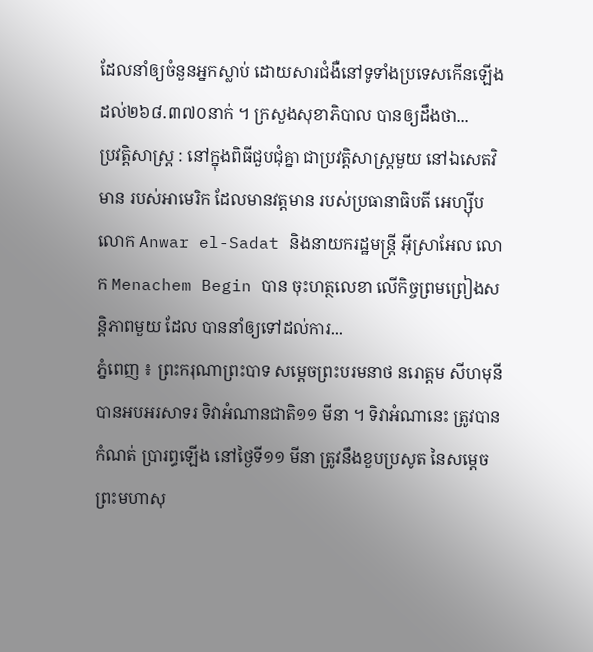ដែលនាំឲ្យចំនួនអ្នកស្លាប់ ដោយសារជំងឺនៅទូទាំងប្រទេសកើនឡើង ដល់២៦៨.៣៧០នាក់ ។ ក្រសួងសុខាភិបាល បានឲ្យដឹងថា...
ប្រវត្តិសាស្ត្រ : នៅក្នុងពិធីជួបជុំគ្នា ជាប្រវត្តិសាស្ត្រមួយ នៅឯសេតវិមាន របស់អាមេរិក ដែលមានវត្តមាន របស់ប្រធានាធិបតី អេហ្ស៊ីប លោក Anwar el-Sadat និងនាយករដ្ឋមន្ត្រី អ៊ីស្រាអែល លោក Menachem Begin បាន ចុះហត្ថលេខា លើកិច្ចព្រមព្រៀងសន្តិភាពមួយ ដែល បាននាំឲ្យទៅដល់ការ...
ភ្នំពេញ ៖ ព្រះករុណាព្រះបាទ សម្តេចព្រះបរមនាថ នរោត្តម សីហមុនី បានអបអរសាទរ ទិវាអំណានជាតិ១១ មីនា ។ ទិវាអំណានេះ ត្រូវបានកំណត់ ប្រារព្ធឡើង នៅថ្ងៃទី១១ មីនា ត្រូវនឹងខួបប្រសូត នៃសម្ដេចព្រះមហាសុ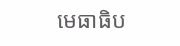មេធាធិប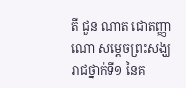តី ជួន ណាត ជោតញ្ញាណោ សម្ដេចព្រះសង្ឃរាជថ្នាក់ទី១ នៃគ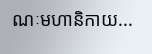ណៈមហានិកាយ...